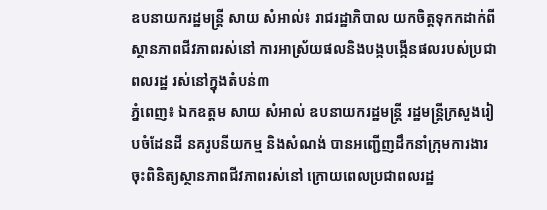ឧបនាយករដ្ឋមន្រ្តី សាយ សំអាល់៖ រាជរដ្ឋាភិបាល យកចិត្តទុកកដាក់ពីស្ថានភាពជីវភាពរស់នៅ ការអាស្រ័យផលនិងបង្កបង្កើនផលរបស់ប្រជាពលរដ្ឋ រស់នៅក្នុងតំបន់៣
ភ្នំពេញ៖ ឯកឧត្តម សាយ សំអាល់ ឧបនាយករដ្ឋមន្រ្តី រដ្ឋមន្រ្តីក្រសួងរៀបចំដែនដី នគរូបនីយកម្ម និងសំណង់ បានអញ្ជើញដឹកនាំក្រុមការងារចុះពិនិត្យស្ថានភាពជីវភាពរស់នៅ ក្រោយពេលប្រជាពលរដ្ឋ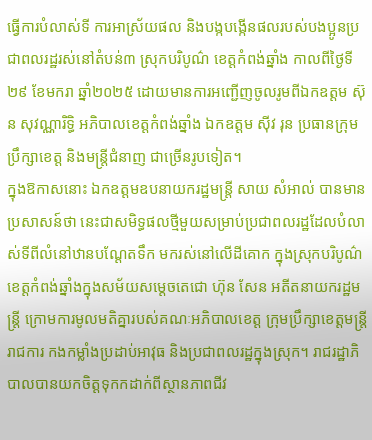ធ្វើការបំលាស់ទី ការអាស្រ័យផល និងបង្កបង្កើនផលរបស់បងប្អូនប្រជាពលរដ្ឋរស់នៅតំបន់៣ ស្រុកបរិបូណ៌ ខេត្តកំពង់ឆ្នាំង កាលពីថ្ងៃទី២៩ ខែមករា ឆ្នាំ២០២៥ ដោយមានការអញ្ជើញចូលរូមពីឯកឧត្តម ស៊ុន សុវណ្ណារិទ្ធិ អភិបាលខេត្តកំពង់ឆ្នាំង ឯកឧត្តម ស៊ីវ រុន ប្រធានក្រុមប្រឹក្សាខេត្ត និងមន្ត្រីជំនាញ ជាច្រើនរូបទៀត។
ក្នុងឱកាសនោះ ឯកឧត្តមឧបនាយករដ្ឋមន្ត្រី សាយ សំអាល់ បានមានប្រសាសន៍ថា នេះជាសមិទ្ធផលថ្មីមួយសម្រាប់ប្រជាពលរដ្ឋដែលបំលាស់ទីពីលំនៅឋានបណ្ដែតទឹក មករស់នៅលើដីគោក ក្នុងស្រុកបរិបូណ៌ ខេត្តកំពង់ឆ្នាំងក្នុងសម័យសម្តេចតេជោ ហ៊ុន សែន អតីតនាយករដ្ឋមន្ត្រី ក្រោមការមូលមតិគ្នារបស់គណៈអភិបាលខេត្ត ក្រុមប្រឹក្សាខេត្តមន្ត្រីរាជការ កងកម្លាំងប្រដាប់អាវុធ និងប្រជាពលរដ្ឋក្នុងស្រុក។ រាជរដ្ឋាភិបាលបានយកចិត្តទុកកដាក់ពីស្ថានភាពជីវ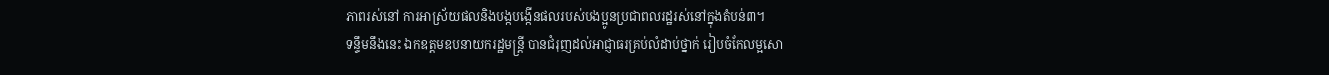ភាពរស់នៅ ការអាស្រ័យផលនិងបង្កបង្កើនផលរបស់បងប្អូនប្រជាពលរដ្ឋរស់នៅក្នុងតំបន់៣។
ទន្ទឹមនឹងនេះ ឯកឧត្តមឧបនាយករដ្ឋមន្ត្រី បានជំរុញដល់អាជ្ញាធរគ្រប់លំដាប់ថ្នាក់ រៀបចំកែលម្អសោ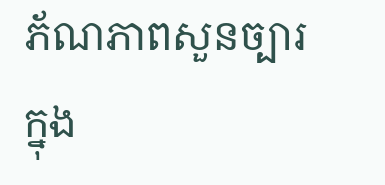ភ័ណភាពសួនច្បារ ក្នុង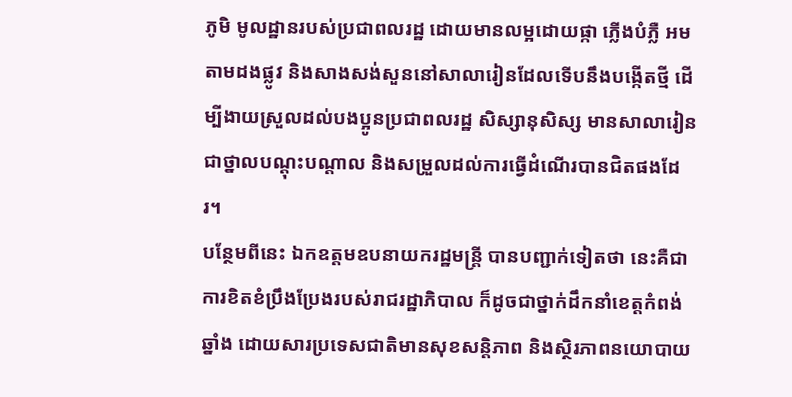ភូមិ មូលដ្ឋានរបស់ប្រជាពលរដ្ឋ ដោយមានលម្អដោយផ្កា ភ្លើងបំភ្លឺ អមតាមដងផ្លូវ និងសាងសង់សួននៅសាលារៀនដែលទើបនឹងបង្កើតថ្មី ដើម្បីងាយស្រួលដល់បងប្អូនប្រជាពលរដ្ឋ សិស្សានុសិស្ស មានសាលារៀនជាថ្នាលបណ្ដុះបណ្ដាល និងសម្រួលដល់ការធ្វើដំណើរបានជិតផងដែរ។
បន្ថែមពីនេះ ឯកឧត្តមឧបនាយករដ្ឋមន្ត្រី បានបញ្ជាក់ទៀតថា នេះគឺជាការខិតខំប្រឹងប្រែងរបស់រាជរដ្ឋាភិបាល ក៏ដូចជាថ្នាក់ដឹកនាំខេត្តកំពង់ឆ្នាំង ដោយសារប្រទេសជាតិមានសុខសន្តិភាព និងស្ថិរភាពនយោបាយ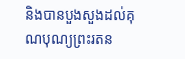និងបានបួងសួងដល់គុណបុណ្យព្រះរតន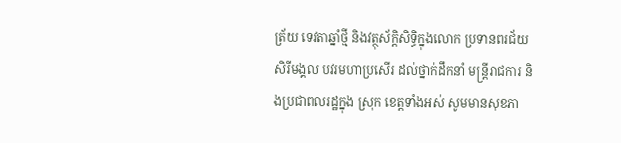ត្រ័យ ទេវតាឆ្នាំថ្មី និងវត្ថុស័ក្តិសិទ្ធិក្នុងលោក ប្រទានពរជ័យសិរីមង្គល បវរមហាប្រសើរ ដល់ថ្នាក់ដឹកនាំ មន្រ្តីរាជការ និងប្រជាពលរដ្ឋក្នុង ស្រុក ខេត្តទាំងអស់ សូមមានសុខភា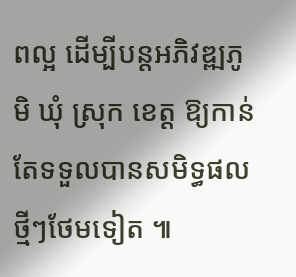ពល្អ ដើម្បីបន្តអភិវឌ្ឍភូមិ ឃុំ ស្រុក ខេត្ត ឱ្យកាន់តែទទួលបានសមិទ្ធផលថ្មីៗថែមទៀត ៕